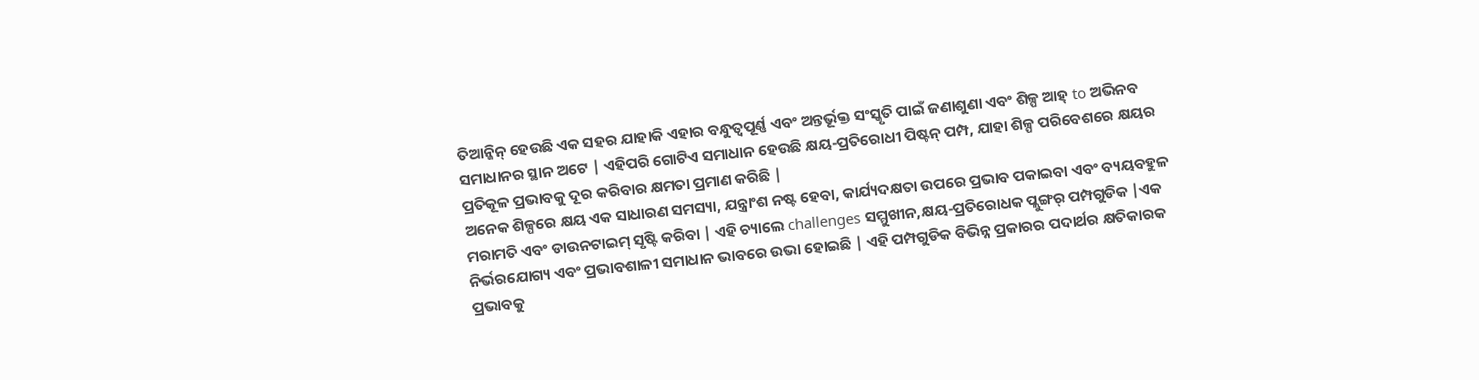ତିଆନ୍ଜିନ୍ ହେଉଛି ଏକ ସହର ଯାହାକି ଏହାର ବନ୍ଧୁତ୍ୱପୂର୍ଣ୍ଣ ଏବଂ ଅନ୍ତର୍ଭୂକ୍ତ ସଂସ୍କୃତି ପାଇଁ ଜଣାଶୁଣା ଏବଂ ଶିଳ୍ପ ଆହ୍ to ଅଭିନବ ସମାଧାନର ସ୍ଥାନ ଅଟେ | ଏହିପରି ଗୋଟିଏ ସମାଧାନ ହେଉଛି କ୍ଷୟ-ପ୍ରତିରୋଧୀ ପିଷ୍ଟନ୍ ପମ୍ପ, ଯାହା ଶିଳ୍ପ ପରିବେଶରେ କ୍ଷୟର ପ୍ରତିକୂଳ ପ୍ରଭାବକୁ ଦୂର କରିବାର କ୍ଷମତା ପ୍ରମାଣ କରିଛି |
ଅନେକ ଶିଳ୍ପରେ କ୍ଷୟ ଏକ ସାଧାରଣ ସମସ୍ୟା, ଯନ୍ତ୍ରାଂଶ ନଷ୍ଟ ହେବା, କାର୍ଯ୍ୟଦକ୍ଷତା ଉପରେ ପ୍ରଭାବ ପକାଇବା ଏବଂ ବ୍ୟୟବହୁଳ ମରାମତି ଏବଂ ଡାଉନଟାଇମ୍ ସୃଷ୍ଟି କରିବା | ଏହି ଚ୍ୟାଲେ challenges ସମ୍ମୁଖୀନ,କ୍ଷୟ-ପ୍ରତିରୋଧକ ପ୍ଲୁଙ୍ଗର୍ ପମ୍ପଗୁଡିକ |ଏକ ନିର୍ଭରଯୋଗ୍ୟ ଏବଂ ପ୍ରଭାବଶାଳୀ ସମାଧାନ ଭାବରେ ଉଭା ହୋଇଛି | ଏହି ପମ୍ପଗୁଡିକ ବିଭିନ୍ନ ପ୍ରକାରର ପଦାର୍ଥର କ୍ଷତିକାରକ ପ୍ରଭାବକୁ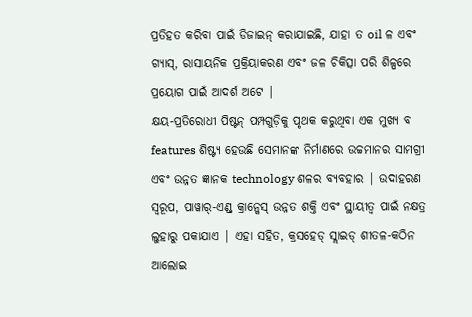ପ୍ରତିହତ କରିବା ପାଇଁ ଡିଜାଇନ୍ କରାଯାଇଛି, ଯାହା ତ oil ଳ ଏବଂ ଗ୍ୟାସ୍, ରାସାୟନିକ ପ୍ରକ୍ରିୟାକରଣ ଏବଂ ଜଳ ଚିକିତ୍ସା ପରି ଶିଳ୍ପରେ ପ୍ରୟୋଗ ପାଇଁ ଆଦର୍ଶ ଅଟେ |
କ୍ଷୟ-ପ୍ରତିରୋଧୀ ପିଷ୍ଟନ୍ ପମ୍ପଗୁଡ଼ିକୁ ପୃଥକ କରୁଥିବା ଏକ ମୁଖ୍ୟ ବ features ଶିଷ୍ଟ୍ୟ ହେଉଛି ସେମାନଙ୍କ ନିର୍ମାଣରେ ଉଚ୍ଚମାନର ସାମଗ୍ରୀ ଏବଂ ଉନ୍ନତ ଜ୍ଞାନକ technology ଶଳର ବ୍ୟବହାର | ଉଦାହରଣ ସ୍ୱରୂପ, ପାୱାର୍-ଏଣ୍ଡ୍ କ୍ରାନ୍କେସ୍ ଉନ୍ନତ ଶକ୍ତି ଏବଂ ସ୍ଥାୟୀତ୍ୱ ପାଇଁ ନକ୍ଷତ୍ର ଲୁହାରୁ ପକାଯାଏ | ଏହା ସହିତ, କ୍ରସହେଡ୍ ସ୍ଲାଇଡ୍ ଶୀତଳ-କଠିନ ଆଲୋଇ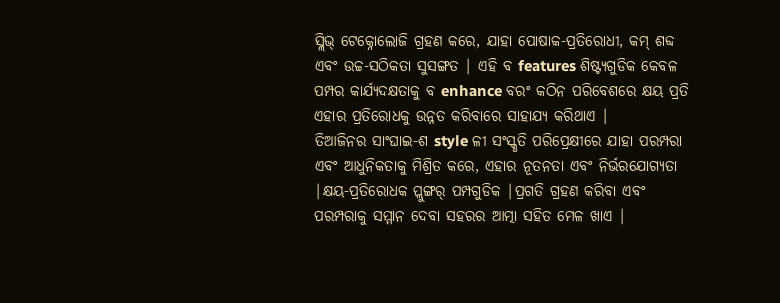ସ୍ଲିଭ୍ ଟେକ୍ନୋଲୋଜି ଗ୍ରହଣ କରେ, ଯାହା ପୋଷାକ-ପ୍ରତିରୋଧୀ, କମ୍ ଶବ୍ଦ ଏବଂ ଉଚ୍ଚ-ସଠିକତା ସୁସଙ୍ଗତ | ଏହି ବ features ଶିଷ୍ଟ୍ୟଗୁଡିକ କେବଳ ପମ୍ପର କାର୍ଯ୍ୟଦକ୍ଷତାକୁ ବ enhance ବରଂ କଠିନ ପରିବେଶରେ କ୍ଷୟ ପ୍ରତି ଏହାର ପ୍ରତିରୋଧକୁ ଉନ୍ନତ କରିବାରେ ସାହାଯ୍ୟ କରିଥାଏ |
ତିଆଜିନର ସାଂଘାଇ-ଶ style ଳୀ ସଂସ୍କୃତି ପରିପ୍ରେକ୍ଷୀରେ ଯାହା ପରମ୍ପରା ଏବଂ ଆଧୁନିକତାକୁ ମିଶ୍ରିତ କରେ, ଏହାର ନୂତନତା ଏବଂ ନିର୍ଭରଯୋଗ୍ୟତା |କ୍ଷୟ-ପ୍ରତିରୋଧକ ପ୍ଲୁଙ୍ଗର୍ ପମ୍ପଗୁଡିକ |ପ୍ରଗତି ଗ୍ରହଣ କରିବା ଏବଂ ପରମ୍ପରାକୁ ସମ୍ମାନ ଦେବା ସହରର ଆତ୍ମା ସହିତ ମେଳ ଖାଏ |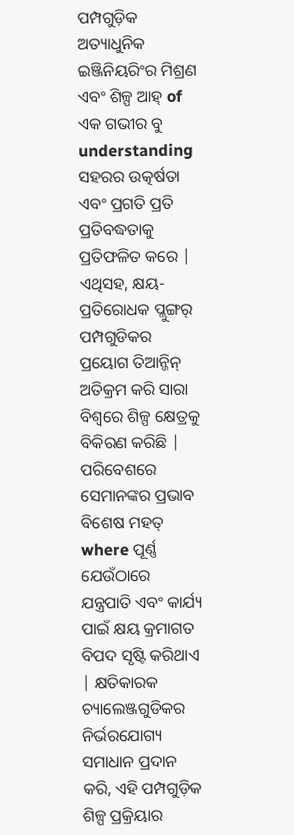ପମ୍ପଗୁଡ଼ିକ ଅତ୍ୟାଧୁନିକ ଇଞ୍ଜିନିୟରିଂର ମିଶ୍ରଣ ଏବଂ ଶିଳ୍ପ ଆହ୍ of ଏକ ଗଭୀର ବୁ understanding ସହରର ଉତ୍କର୍ଷତା ଏବଂ ପ୍ରଗତି ପ୍ରତି ପ୍ରତିବଦ୍ଧତାକୁ ପ୍ରତିଫଳିତ କରେ |
ଏଥିସହ, କ୍ଷୟ-ପ୍ରତିରୋଧକ ପ୍ଲୁଙ୍ଗର୍ ପମ୍ପଗୁଡିକର ପ୍ରୟୋଗ ତିଆନ୍ଜିନ୍ ଅତିକ୍ରମ କରି ସାରା ବିଶ୍ୱରେ ଶିଳ୍ପ କ୍ଷେତ୍ରକୁ ବିକିରଣ କରିଛି | ପରିବେଶରେ ସେମାନଙ୍କର ପ୍ରଭାବ ବିଶେଷ ମହତ୍ where ପୂର୍ଣ୍ଣ ଯେଉଁଠାରେ ଯନ୍ତ୍ରପାତି ଏବଂ କାର୍ଯ୍ୟ ପାଇଁ କ୍ଷୟ କ୍ରମାଗତ ବିପଦ ସୃଷ୍ଟି କରିଥାଏ | କ୍ଷତିକାରକ ଚ୍ୟାଲେଞ୍ଜଗୁଡିକର ନିର୍ଭରଯୋଗ୍ୟ ସମାଧାନ ପ୍ରଦାନ କରି, ଏହି ପମ୍ପଗୁଡ଼ିକ ଶିଳ୍ପ ପ୍ରକ୍ରିୟାର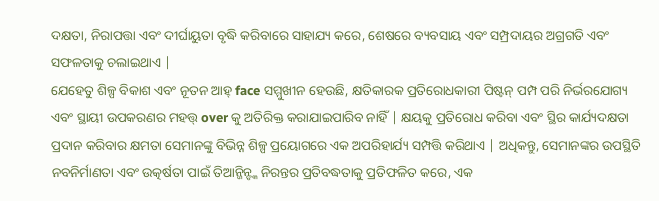ଦକ୍ଷତା, ନିରାପତ୍ତା ଏବଂ ଦୀର୍ଘାୟୁତା ବୃଦ୍ଧି କରିବାରେ ସାହାଯ୍ୟ କରେ, ଶେଷରେ ବ୍ୟବସାୟ ଏବଂ ସମ୍ପ୍ରଦାୟର ଅଗ୍ରଗତି ଏବଂ ସଫଳତାକୁ ଚଲାଇଥାଏ |
ଯେହେତୁ ଶିଳ୍ପ ବିକାଶ ଏବଂ ନୂତନ ଆହ୍ face ସମ୍ମୁଖୀନ ହେଉଛି, କ୍ଷତିକାରକ ପ୍ରତିରୋଧକାରୀ ପିଷ୍ଟନ୍ ପମ୍ପ ପରି ନିର୍ଭରଯୋଗ୍ୟ ଏବଂ ସ୍ଥାୟୀ ଉପକରଣର ମହତ୍ତ୍ over କୁ ଅତିରିକ୍ତ କରାଯାଇପାରିବ ନାହିଁ | କ୍ଷୟକୁ ପ୍ରତିରୋଧ କରିବା ଏବଂ ସ୍ଥିର କାର୍ଯ୍ୟଦକ୍ଷତା ପ୍ରଦାନ କରିବାର କ୍ଷମତା ସେମାନଙ୍କୁ ବିଭିନ୍ନ ଶିଳ୍ପ ପ୍ରୟୋଗରେ ଏକ ଅପରିହାର୍ଯ୍ୟ ସମ୍ପତ୍ତି କରିଥାଏ | ଅଧିକନ୍ତୁ, ସେମାନଙ୍କର ଉପସ୍ଥିତି ନବନିର୍ମାଣତା ଏବଂ ଉତ୍କର୍ଷତା ପାଇଁ ତିଆନ୍ଜିନ୍ଙ୍କ ନିରନ୍ତର ପ୍ରତିବଦ୍ଧତାକୁ ପ୍ରତିଫଳିତ କରେ, ଏକ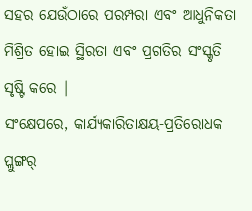ସହର ଯେଉଁଠାରେ ପରମ୍ପରା ଏବଂ ଆଧୁନିକତା ମିଶ୍ରିତ ହୋଇ ସ୍ଥିରତା ଏବଂ ପ୍ରଗତିର ସଂସ୍କୃତି ସୃଷ୍ଟି କରେ |
ସଂକ୍ଷେପରେ, କାର୍ଯ୍ୟକାରିତାକ୍ଷୟ-ପ୍ରତିରୋଧକ ପ୍ଲୁଙ୍ଗର୍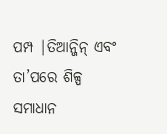ପମ୍ପ |ତିଆନ୍ଜିନ୍ ଏବଂ ତା’ପରେ ଶିଳ୍ପ ସମାଧାନ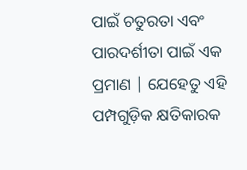ପାଇଁ ଚତୁରତା ଏବଂ ପାରଦର୍ଶୀତା ପାଇଁ ଏକ ପ୍ରମାଣ | ଯେହେତୁ ଏହି ପମ୍ପଗୁଡ଼ିକ କ୍ଷତିକାରକ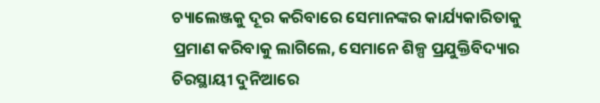ଚ୍ୟାଲେଞ୍ଜକୁ ଦୂର କରିବାରେ ସେମାନଙ୍କର କାର୍ଯ୍ୟକାରିତାକୁ ପ୍ରମାଣ କରିବାକୁ ଲାଗିଲେ, ସେମାନେ ଶିଳ୍ପ ପ୍ରଯୁକ୍ତିବିଦ୍ୟାର ଚିରସ୍ଥାୟୀ ଦୁନିଆରେ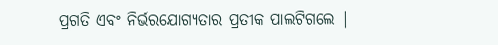ପ୍ରଗତି ଏବଂ ନିର୍ଭରଯୋଗ୍ୟତାର ପ୍ରତୀକ ପାଲଟିଗଲେ |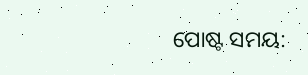ପୋଷ୍ଟ ସମୟ: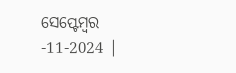ସେପ୍ଟେମ୍ବର -11-2024 |